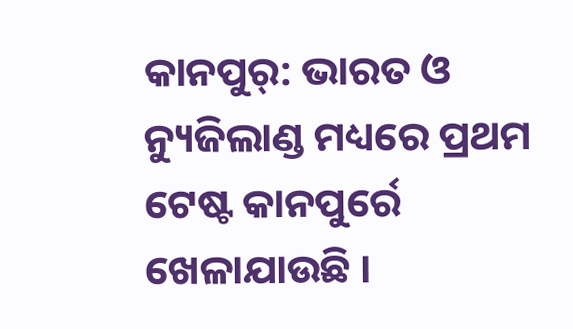କାନପୁର୍: ଭାରତ ଓ ନ୍ୟୁଜିଲାଣ୍ଡ ମଧ୍ୟରେ ପ୍ରଥମ ଟେଷ୍ଟ କାନପୁର୍ରେ ଖେଳାଯାଉଛି ।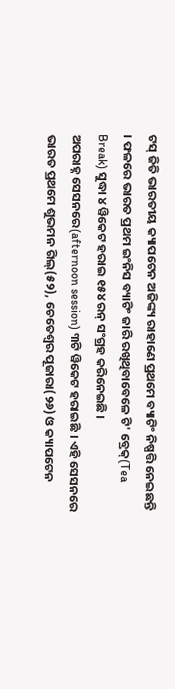ଟସ୍ ଜିତି ଭାରତୀୟ କ୍ୟାପଟେନ ଅଜିଙ୍କ୍ୟ ରାହାଣେ ପ୍ରଥମେ ବ୍ୟାଟିଂ ନିଷ୍ପତ୍ତି ନେଇଛନ୍ତି । ଫଳରେ ଭାରତ ପ୍ରଥମ ଇଂନିସ ବ୍ୟାଟିଂ ଜାରି ରଖିଥିବାବେଳେ ଟି' ବ୍ରେକ୍(Tea Break) ସୁଦ୍ଧା ୪ ୱିକେଟ ହରାଇ ୧୫୪ ରନ୍ ସଂଗ୍ରହ କରିନେଇଛି ।
ଅପରାହ୍ନ ସେସନରେ(afternoon session) ୩ଟି ୱିକେଟ ହରାଇଛି । ଏହି ସେସନରେ ଭାରତ ପ୍ରଥମେ ଶୁଭମନ ଗିଲ୍(୫୨), ଚେତେଶ୍ବର ପୂଜାରା(୨୬) ଓ କ୍ୟାପଟେନ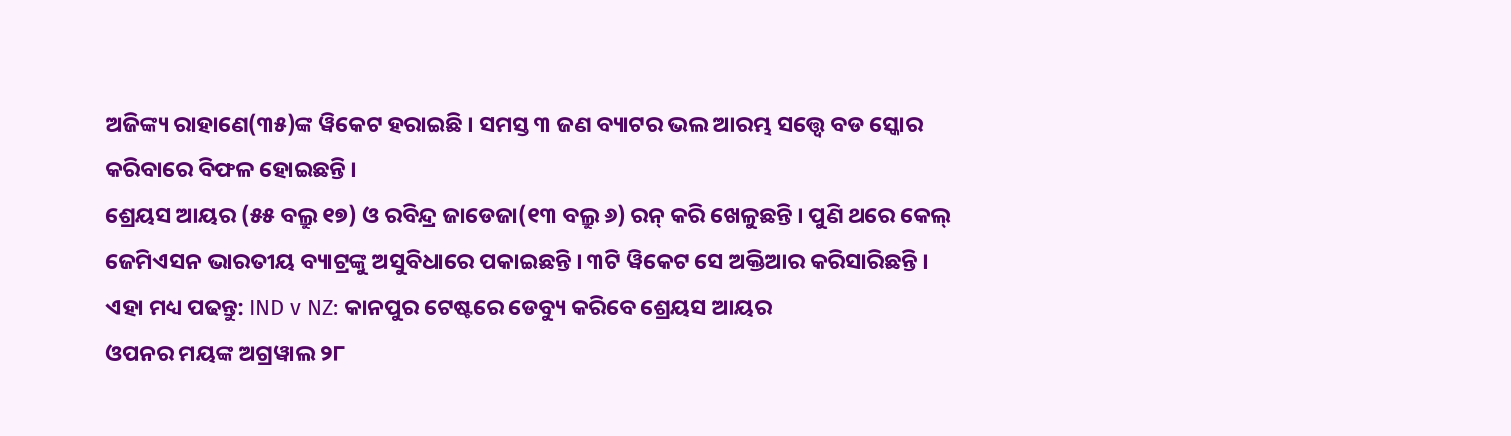ଅଜିଙ୍କ୍ୟ ରାହାଣେ(୩୫)ଙ୍କ ୱିକେଟ ହରାଇଛି । ସମସ୍ତ ୩ ଜଣ ବ୍ୟାଟର ଭଲ ଆରମ୍ଭ ସତ୍ତ୍ବେ ବଡ ସ୍କୋର କରିବାରେ ବିଫଳ ହୋଇଛନ୍ତି ।
ଶ୍ରେୟସ ଆୟର (୫୫ ବଲ୍ରୁ ୧୭) ଓ ରବିନ୍ଦ୍ର ଜାଡେଜା(୧୩ ବଲ୍ରୁ ୬) ରନ୍ କରି ଖେଳୁଛନ୍ତି । ପୁଣି ଥରେ କେଲ୍ ଜେମିଏସନ ଭାରତୀୟ ବ୍ୟାଟ୍ରଙ୍କୁ ଅସୁବିଧାରେ ପକାଇଛନ୍ତି । ୩ଟି ୱିକେଟ ସେ ଅକ୍ତିଆର କରିସାରିଛନ୍ତି ।
ଏହା ମଧ୍ୟ ପଢନ୍ତୁ: IND v NZ: କାନପୁର ଟେଷ୍ଟରେ ଡେବ୍ୟୁ କରିବେ ଶ୍ରେୟସ ଆୟର
ଓପନର ମୟଙ୍କ ଅଗ୍ରୱାଲ ୨୮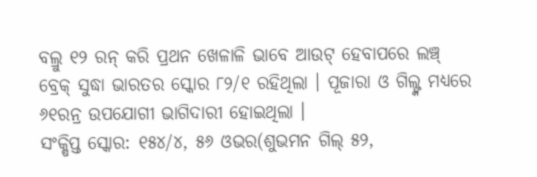ବଲ୍ରୁ ୧୨ ରନ୍ କରି ପ୍ରଥନ ଖେଳାଳି ଭାବେ ଆଉଟ୍ ହେବାପରେ ଲଞ୍ଚ୍ ବ୍ରେକ୍ ସୁଦ୍ଧା ଭାରତର ସ୍କୋର ୮୨/୧ ରହିଥିଲା । ପୂଜାରା ଓ ଗିଲ୍ଙ୍କ ମଧ୍ୟରେ ୬୧ରନ୍ର ଉପଯୋଗୀ ଭାଗିଦାରୀ ହୋଇଥିଲା ।
ସଂକ୍ଷିପ୍ତ ସ୍କୋର: ୧୫୪/୪, ୫୬ ଓଭର(ଶୁଭମନ ଗିଲ୍ ୫୨,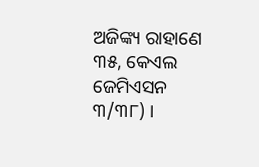ଅଜିଙ୍କ୍ୟ ରାହାଣେ ୩୫, କେଏଲ ଜେମିଏସନ ୩/୩୮) ।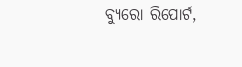ବ୍ୟୁରୋ ରିପୋର୍ଟ,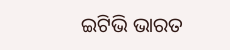ଇଟିଭି ଭାରତ